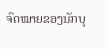ຈົດໝາຍຂອງນັກບຸ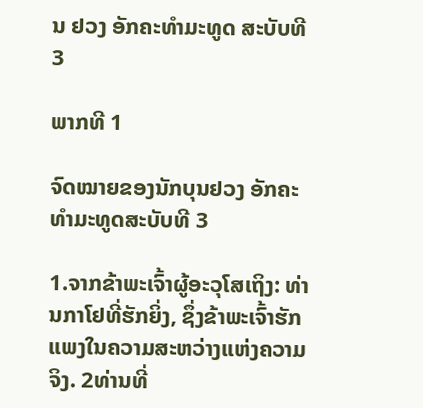ນ ຢວງ ອັກຄະທຳມະທູດ ສະບັບທີ 3

ພາກທີ 1

ຈົດໝາຍຂອງນັກບຸນຢວງ ອັກຄະທຳມະທູດສະບັບທີ 3

1.ຈາກຂ້າພະເຈົ້າຜູ້ອະວຸໂສເຖິງ: ທ່ານກາໂຢທີ່ຮັກຍິ່ງ, ຊຶ່ງຂ້າພະເຈົ້າຮັກແພງໃນຄວາມສະຫວ່າງແຫ່ງຄວາມຈິງ. 2ທ່ານທີ່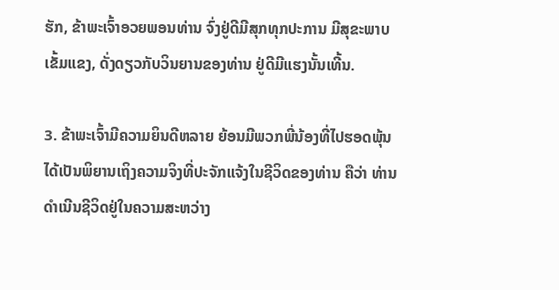ຮັກ, ຂ້າພະເຈົ້າອວຍພອນທ່ານ ຈົ່ງຢູ່ດີມີສຸກທຸກປະການ ມີສຸຂະພາບເຂັ້ມແຂງ, ດັ່ງດຽວກັບວິນຍານຂອງທ່ານ ຢູ່ດີມີແຮງນັ້ນເທີ້ນ.

3. ຂ້າພະເຈົ້າມີຄວາມຍິນດີຫລາຍ ຍ້ອນມີພວກພີ່ນ້ອງທີ່ໄປຮອດພຸ້ນ ໄດ້ເປັນພິຍານເຖິງຄວາມຈິງທີ່ປະຈັກແຈ້ງໃນຊີວິດຂອງທ່ານ ຄືວ່າ ທ່ານດຳເນີນຊີວິດຢູ່ໃນຄວາມສະຫວ່າງ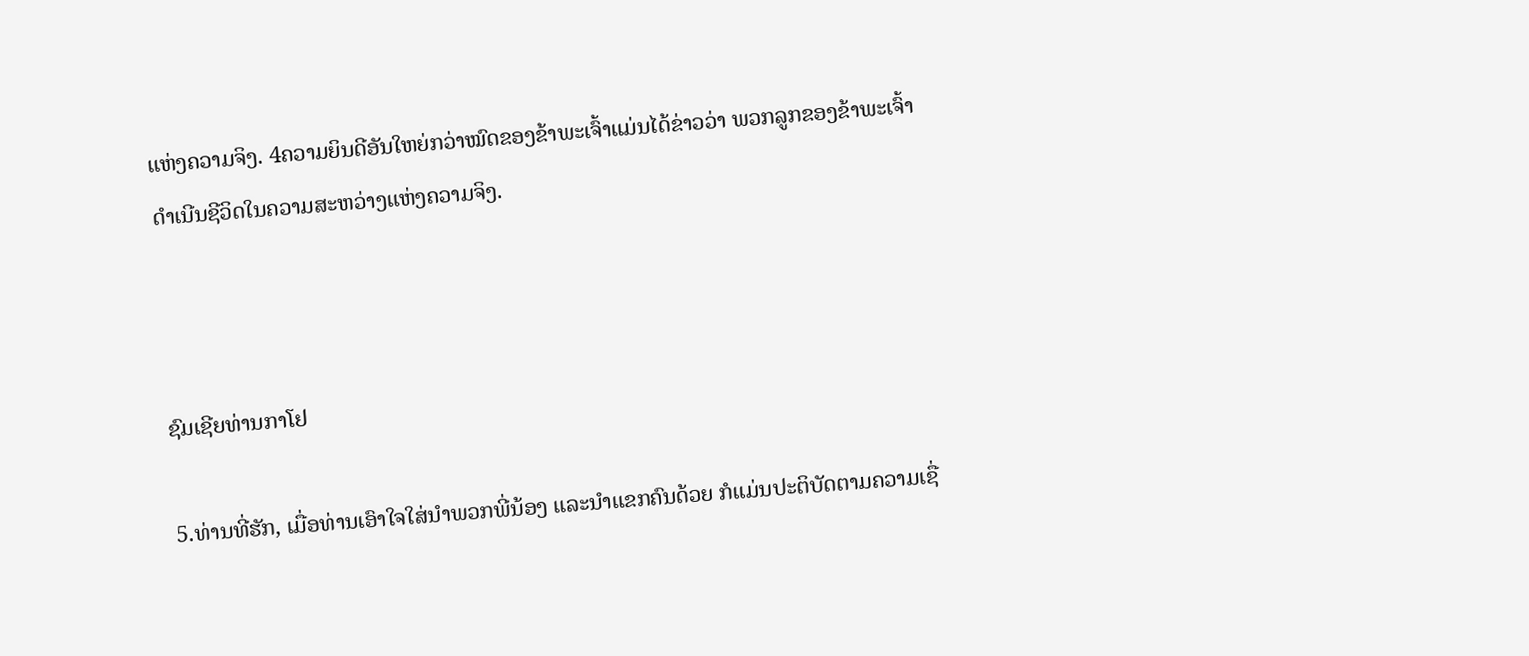ແຫ່ງຄວາມຈິງ. 4ຄວາມຍິນດີອັນໃຫຍ່ກວ່າໝົດຂອງຂ້າພະເຈົ້າແມ່ນໄດ້ຂ່າວວ່າ ພວກລູກຂອງຂ້າພະເຈົ້າດຳເນີນຊີວິດໃນຄວາມສະຫວ່າງແຫ່ງຄວາມຈິງ.



ຊົມເຊີຍທ່ານກາໂຢ

5.ທ່ານທີ່ຮັກ, ເມື່ອທ່ານເອົາໃຈໃສ່ນຳພວກພີ່ນ້ອງ ແລະນຳແຂກຄົນດ້ວຍ ກໍແມ່ນປະຕິບັດຕາມຄວາມເຊື່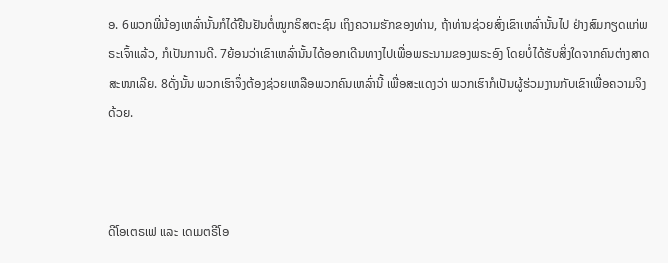ອ. 6ພວກພີ່ນ້ອງເຫລົ່ານັ້ນກໍໄດ້ຢືນຢັນຕໍ່ໝູກຣິສຕະຊົນ ເຖິງຄວາມຮັກຂອງທ່ານ, ຖ້າທ່ານຊ່ວຍສົ່ງເຂົາເຫລົ່ານັ້ນໄປ ຢ່າງສົມກຽດແກ່ພຣະເຈົ້າແລ້ວ, ກໍເປັນການດີ. 7ຍ້ອນວ່າເຂົາເຫລົ່ານັ້ນໄດ້ອອກເດີນທາງໄປເພື່ອພຣະນາມຂອງພຣະອົງ ໂດຍບໍ່ໄດ້ຮັບສິ່ງໃດຈາກຄົນຕ່າງສາດສະໜາເລີຍ. 8ດັ່ງນັ້ນ ພວກເຮົາຈຶ່ງຕ້ອງຊ່ວຍເຫລືອພວກຄົນເຫລົ່ານີ້ ເພື່ອສະແດງວ່າ ພວກເຮົາກໍເປັນຜູ້ຮ່ວມງານກັບເຂົາເພື່ອຄວາມຈິງດ້ວຍ.



ດີໂອເຕຣເຟ ແລະ ເດເມຕຣີໂອ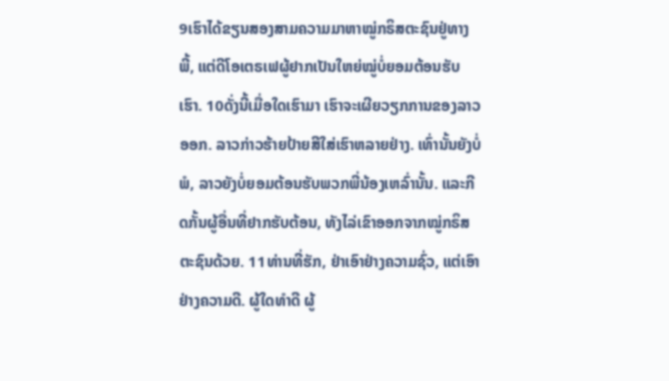9ເຮົາໄດ້ຂຽນສອງສາມຄວາມມາຫາໝູ່ກຣິສຕະຊົນຢູ່ທາງພີ້, ແຕ່ດີໂອເຕຣເຟຜູ້ຢາກເປັນໃຫຍ່ໝູ່ບໍ່ຍອມຕ້ອນຮັບເຮົາ. 10ດັ່ງນີ້ເມື່ອໃດເຮົາມາ ເຮົາຈະເຜີຍວຽກການຂອງລາວອອກ. ລາວກ່າວຮ້າຍປ້າຍສີໃສ່ເຮົາຫລາຍຢ່າງ. ເທົ່ານັ້ນຍັງບໍ່ພໍ, ລາວຍັງບໍ່ຍອມຕ້ອນຮັບພວກພີ່ນ້ອງເຫລົ່ານັ້ນ. ແລະກີດກັ້ນຜູ້ອື່ນທີ່ຢາກຮັບຕ້ອນ, ທັງໄລ່ເຂົາອອກຈາກໝູ່ກຣິສຕະຊົນດ້ວຍ. 11ທ່ານທີ່ຮັກ, ຢ່າເອົາຢ່າງຄວາມຊົ່ວ, ແຕ່ເອົາຢ່າງຄວາມດີ. ຜູ້ໃດທຳດີ ຜູ້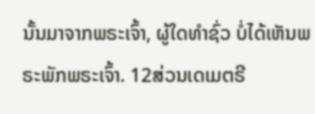ນັ້ນມາຈາກພຣະເຈົ້າ, ຜູ້ໃດທຳຊົ່ວ ບໍ່ໄດ້ເຫັນພຣະພັກພຣະເຈົ້າ. 12ສ່ວນເດເມຕຣີ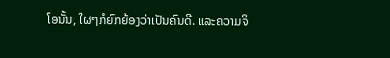ໂອນັ້ນ, ໃຜໆກໍຍົກຍ້ອງວ່າເປັນຄົນດີ. ແລະຄວາມຈິ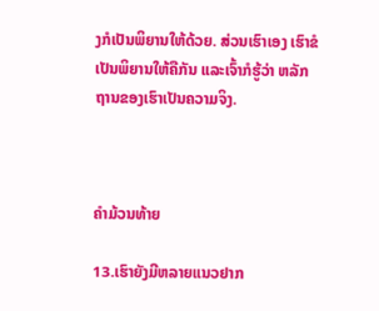ງກໍເປັນພິຍານໃຫ້ດ້ວຍ. ສ່ວນເຮົາເອງ ເຮົາຂໍເປັນພິຍານໃຫ້ຄືກັນ ແລະເຈົ້າກໍຮູ້ວ່າ ຫລັກຖານຂອງເຮົາເປັນຄວາມຈິງ.



ຄຳມ້ວນທ້າຍ

13.ເຮົາຍັງມີຫລາຍແນວຢາກ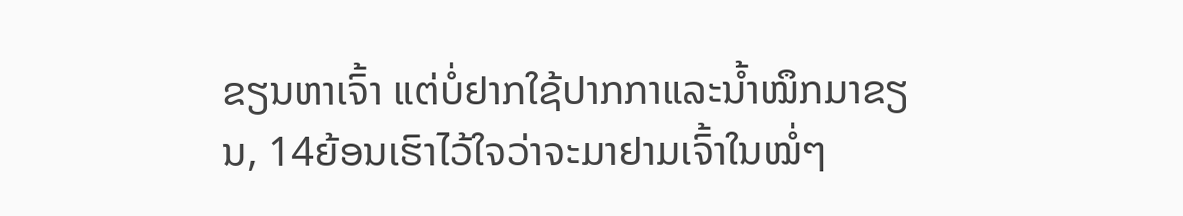ຂຽນຫາເຈົ້າ ແຕ່ບໍ່ຢາກໃຊ້ປາກກາແລະນ້ຳໝຶກມາຂຽນ, 14ຍ້ອນເຮົາໄວ້ໃຈວ່າຈະມາຢາມເຈົ້າໃນໝໍ່ໆ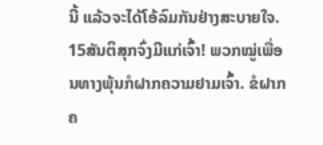ນີ້ ແລ້ວຈະໄດ້ໂອ້ລົມກັນຢ່າງສະບາຍໃຈ. 15ສັນຕິສຸກຈົ່ງມີແກ່ເຈົ້າ! ພວກໝູ່ເພື່ອນທາງພຸ້ນກໍຝາກຄວາມຢາມເຈົ້າ. ຂໍຝາກຄ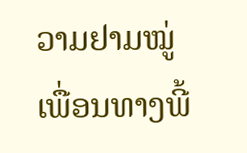ວາມຢາມໝູ່ເພື່ອນທາງພີ້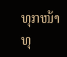ທຸກໜ້າທຸ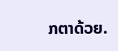ກຕາດ້ວຍ.